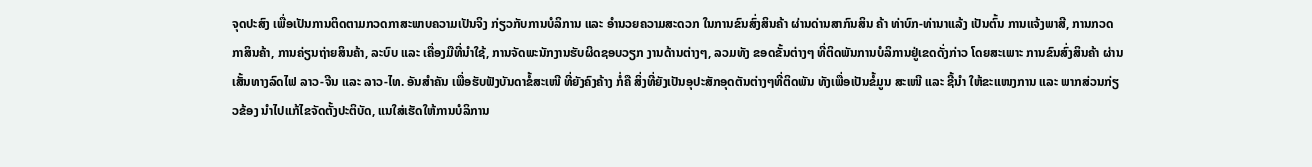ຈຸດປະສົງ ເພື່ອເປັນການຕິດຕາມກວດກາສະພາບຄວາມເປັນຈິງ ກ່ຽວກັບການບໍລິການ ແລະ ອຳນວຍຄວາມສະດວກ ໃນການຂົນສົ່ງສິນຄ້າ ຜ່ານດ່ານສາກົນສິນ ຄ້າ ທ່າບົກ-ທ່ານາແລ້ງ ເປັນຕົ້ນ ການແຈ້ງພາສີ, ການກວດກາສິນຄ້າ, ການຄ່ຽນຖ່າຍສິນຄ້າ, ລະບົບ ແລະ ເຄື່ອງມືທີ່ນຳໃຊ້, ການຈັດພະນັກງານຮັບຜິດຊອບວຽກ ງານດ້ານຕ່າງໆ, ລວມທັງ ຂອດຂັ້ນຕ່າງໆ ທີ່ຕິດພັນການບໍລິການຢູ່ເຂດດັ່ງກ່າວ ໂດຍສະເພາະ ການຂົນສົ່ງສິນຄ້າ ຜ່ານເສັ້ນທາງລົດໄຟ ລາວ-ຈີນ ແລະ ລາວ-ໄທ. ອັນສຳຄັນ ເພື່ອຮັບຟັງບັນດາຂໍ້ສະເໜີ ທີ່ຍັງຄົງຄ້າງ ກໍ່ຄື ສິ່ງທີ່ຍັງເປັນອຸປະສັກອຸດຕັນຕ່າງໆທີ່ຕິດພັນ ທັງເພື່ອເປັນຂໍ້ມູນ ສະເໜີ ແລະ ຊີ້ນຳ ໃຫ້ຂະແໜງການ ແລະ ພາກສ່ວນກ່ຽວຂ້ອງ ນຳໄປແກ້ໄຂຈັດຕັ້ງປະຕິບັດ, ແນໃສ່ເຮັດໃຫ້ການບໍລິການ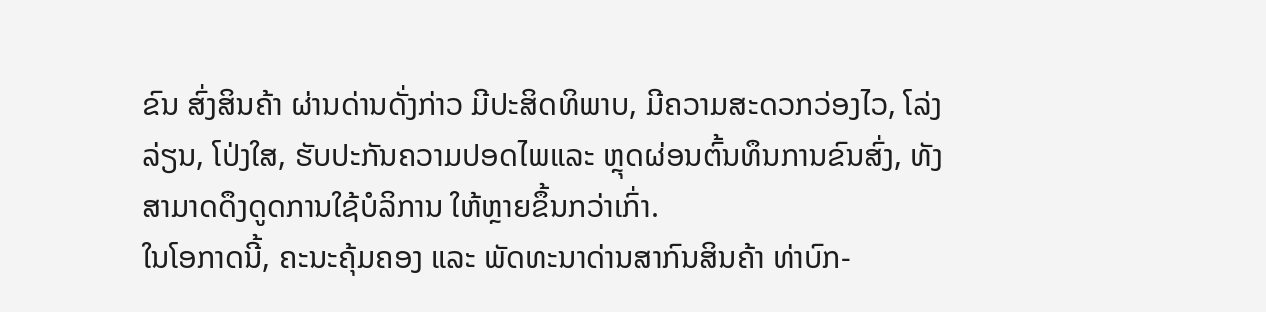ຂົນ ສົ່ງສິນຄ້າ ຜ່ານດ່ານດັ່ງກ່າວ ມີປະສິດທິພາບ, ມີຄວາມສະດວກວ່ອງໄວ, ໂລ່ງລ່ຽນ, ໂປ່ງໃສ, ຮັບປະກັນຄວາມປອດໄພແລະ ຫຼຸດຜ່ອນຕົ້ນທຶນການຂົນສົ່ງ, ທັງສາມາດດຶງດູດການໃຊ້ບໍລິການ ໃຫ້ຫຼາຍຂຶ້ນກວ່າເກົ່າ.
ໃນໂອກາດນີ້, ຄະນະຄຸ້ມຄອງ ແລະ ພັດທະນາດ່ານສາກົນສິນຄ້າ ທ່າບົກ-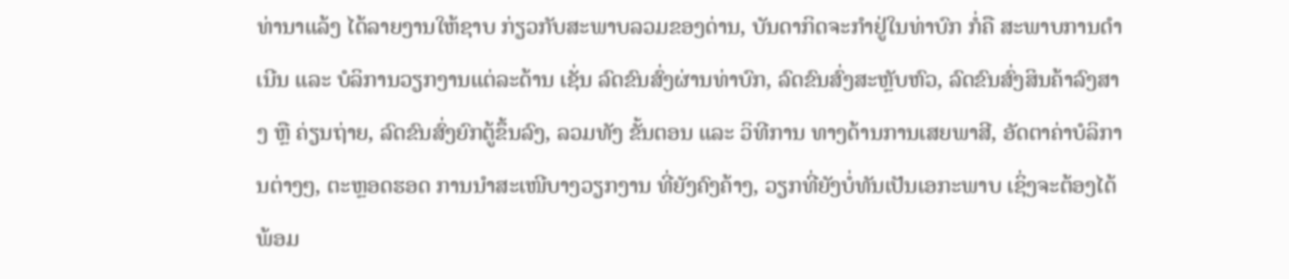ທ່ານາແລ້ງ ໄດ້ລາຍງານໃຫ້ຊາບ ກ່ຽວກັບສະພາບລວມຂອງດ່ານ, ບັນດາກິດຈະກຳຢູ່ໃນທ່າບົກ ກໍ່ຄື ສະພາບການດຳເນີນ ແລະ ບໍລິການວຽກງານແຕ່ລະດ້ານ ເຊັ່ນ ລົດຂົນສົ່ງຜ່ານທ່າບົກ, ລົດຂົນສົ່ງສະຫຼັບຫົວ, ລົດຂົນສົ່ງສິນຄ້າລົງສາງ ຫຼື ຄ່ຽນຖ່າຍ, ລົດຂົນສົ່ງຍົກຕູ້ຂຶ້ນລົງ, ລວມທັງ ຂັ້ນຕອນ ແລະ ວິທີການ ທາງດ້ານການເສຍພາສີ, ອັດຕາຄ່າບໍລິການຕ່າງໆ, ຕະຫຼອດຮອດ ການນຳສະເໜີບາງວຽກງານ ທີ່ຍັງຄົງຄ້າງ, ວຽກທີ່ຍັງບໍ່ທັນເປັນເອກະພາບ ເຊິ່ງຈະຕ້ອງໄດ້ພ້ອມ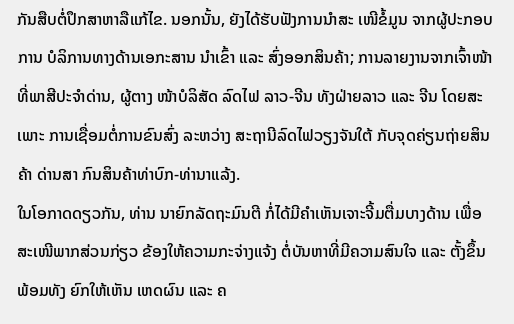ກັນສືບຕໍ່ປຶກສາຫາລືແກ້ໄຂ. ນອກນັ້ນ, ຍັງໄດ້ຮັບຟັງການນຳສະ ເໜີຂໍ້ມູນ ຈາກຜູ້ປະກອບການ ບໍລິການທາງດ້ານເອກະສານ ນຳເຂົ້າ ແລະ ສົ່ງອອກສິນຄ້າ; ການລາຍງານຈາກເຈົ້າໜ້າທີ່ພາສີປະຈຳດ່ານ, ຜູ້ຕາງ ໜ້າບໍລິສັດ ລົດໄຟ ລາວ-ຈີນ ທັງຝ່າຍລາວ ແລະ ຈີນ ໂດຍສະເພາະ ການເຊື່ອມຕໍ່ການຂົນສົ່ງ ລະຫວ່າງ ສະຖານີລົດໄຟວຽງຈັນໃຕ້ ກັບຈຸດຄ່ຽນຖ່າຍສິນຄ້າ ດ່ານສາ ກົນສິນຄ້າທ່າບົກ-ທ່ານາແລ້ງ.
ໃນໂອກາດດຽວກັນ, ທ່ານ ນາຍົກລັດຖະມົນຕີ ກໍ່ໄດ້ມີຄຳເຫັນເຈາະຈີ້ມຕື່ມບາງດ້ານ ເພື່ອສະເໜີພາກສ່ວນກ່ຽວ ຂ້ອງໃຫ້ຄວາມກະຈ່າງແຈ້ງ ຕໍ່ບັນຫາທີ່ມີຄວາມສົນໃຈ ແລະ ຕັ້ງຂຶ້ນ ພ້ອມທັງ ຍົກໃຫ້ເຫັນ ເຫດຜົນ ແລະ ຄ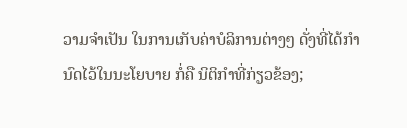ວາມຈຳເປັນ ໃນການເກັບຄ່າບໍລິການຕ່າງໆ ດັ່ງທີ່ໄດ້ກຳນົດໄວ້ໃນນະໂຍບາຍ ກໍ່ຄື ນິຕິກຳທີ່ກ່ຽວຂ້ອງ;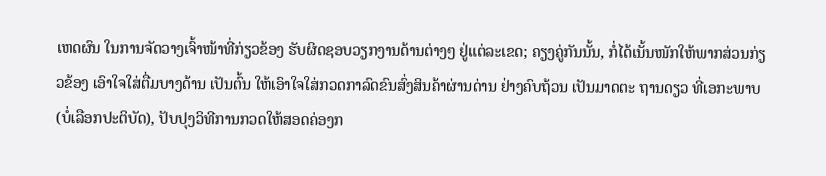ເຫດຜົນ ໃນການຈັດວາງເຈົ້າໜ້າທີ່ກ່ຽວຂ້ອງ ຮັບຜິດຊອບວຽກງານດ້ານຕ່າງໆ ຢູ່ແຕ່ລະເຂດ; ຄຽງຄູ່ກັນນັ້ນ, ກໍ່ໄດ້ເນັ້ນໜັກໃຫ້ພາກສ່ວນກ່ຽວຂ້ອງ ເອົາໃຈໃສ່ຕື່ມບາງດ້ານ ເປັນຕົ້ນ ໃຫ້ເອົາໃຈໃສ່ກວດກາລົດຂົນສົ່ງສິນຄ້າຜ່ານດ່ານ ຢ່າງຄົບຖ້ວນ ເປັນມາດຕະ ຖານດຽວ ທີ່ເອກະພາບ (ບໍ່ເລືອກປະຕິບັດ), ປັບປຸງວິທີການກວດໃຫ້ສອດຄ່ອງກ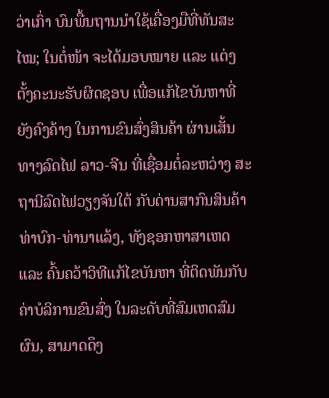ວ່າເກົ່າ ບົນພື້ນຖານນໍາໃຊ້ເຄື່ອງມືທີ່ທັນສະໄໝ; ໃນຕໍ່ໜ້າ ຈະໄດ້ມອບໝາຍ ແລະ ແຕ່ງຕັ້ງຄະນະຮັບຜິດຊອບ ເພື່ອແກ້ໄຂບັນຫາທີ່ຍັງຄົງຄ້າງ ໃນການຂົນສົ່ງສິນຄ້າ ຜ່ານເສັ້ນທາງລົດໄຟ ລາວ-ຈີນ ທີ່ເຊື່ອມຕໍ່ລະຫວ່າງ ສະຖານີລົດໄຟວຽງຈັນໃຕ້ ກັບດ່ານສາກົນສິນຄ້າທ່າບົກ-ທ່ານາແລ້ງ, ທັງຊອກຫາສາເຫດ ແລະ ຄົ້ນຄວ້າວິທີແກ້ໄຂບັນຫາ ທີ່ຕິດພັນກັບຄ່າບໍລິການຂົນສົ່ງ ໃນລະດັບທີ່ສົມເຫດສົມຜົນ, ສາມາດດຶງ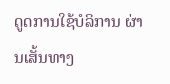ດູດການໃຊ້ບໍລິການ ຜ່ານເສັ້ນທາງ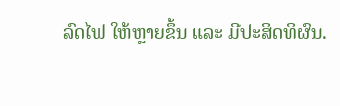ລົດໄຟ ໃຫ້ຫຼາຍຂຶ້ນ ແລະ ມີປະສິດທິຜົນ.